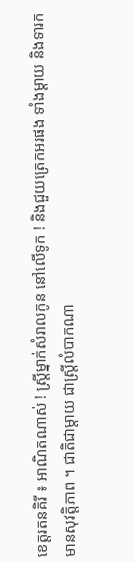ខេត្តរតនគិរី ៖ អាណិតណាស់ ! ស្ដ្រីម្នាក់សំរាលកូន នៅលើទូក ! និងជួយត្រេកអរផង ទាំងម្ដាយ និងទារក មានសុវត្តិភាព ។ ជាតិជាម្តាយ ជាស្ត្រីលំបាកណា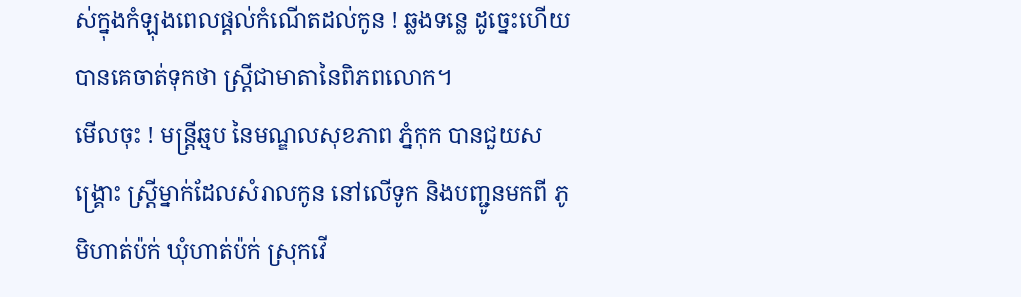ស់ក្នុងកំឡុងពេលផ្តល់កំណើតដល់កូន ! ឆ្លងទន្លេ ដូច្នេះហើយបានគេចាត់ទុកថា ស្ត្រីជាមាតានៃពិភពលោក។
មើលចុះ ! មន្ត្រីឆ្មប នៃមណ្ឌលសុខភាព ភ្នំកុក បានជួយសង្គ្រោះ ស្ដ្រីម្នាក់ដែលសំរាលកូន នៅលើទូក និងបញ្ជូនមកពី ភូមិហាត់ប៉ក់ ឃុំហាត់ប៉ក់ ស្រុកវើ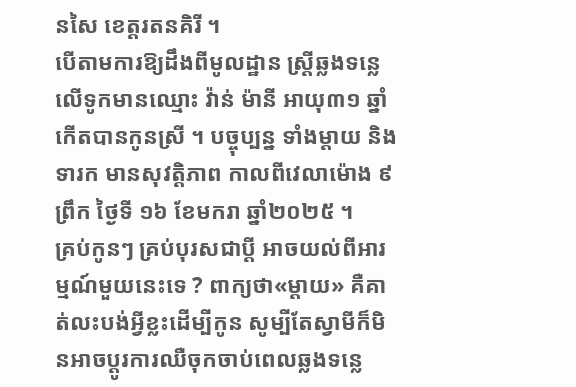នសៃ ខេត្តរតនគិរី ។
បើតាមការឱ្យដឹងពីមូលដ្ឋាន ស្រ្តីឆ្លងទន្លេលើទូកមានឈ្មោះ វ៉ាន់ ម៉ានី អាយុ៣១ ឆ្នាំ កើតបានកូនស្រី ។ បច្ចុប្បន្ន ទាំងម្ដាយ និងទារក មានសុវត្តិភាព កាលពីវេលាម៉ោង ៩ ព្រឹក ថ្ងៃទី ១៦ ខែមករា ឆ្នាំ២០២៥ ។
គ្រប់កូនៗ គ្រប់បុរសជាប្តី អាចយល់ពីអារម្មណ៍មួយនេះទេ ? ពាក្យថា«ម្តាយ» គឺគាត់លះបង់អ្វីខ្លះដើម្បីកូន សូម្បីតែស្វាមីក៏មិនអាចប្តូរការឈឺចុកចាប់ពេលឆ្លងទន្លេ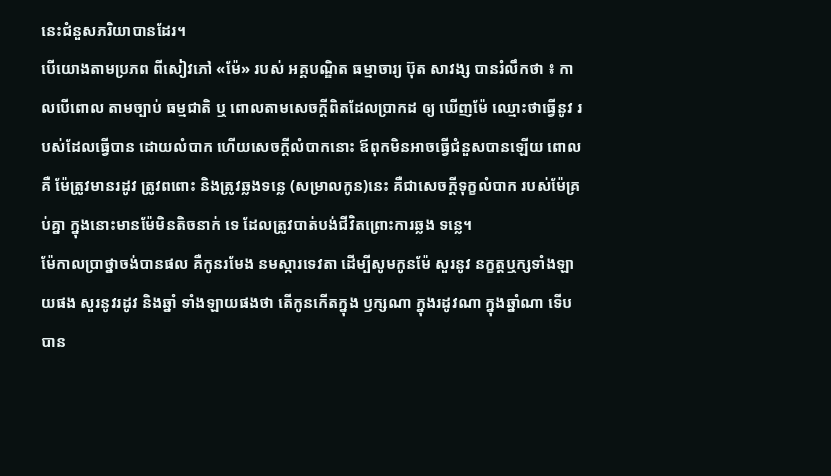នេះជំនួសភរិយាបានដែរ។
បើយោងតាមប្រភព ពីសៀវភៅ «ម៉ែ» របស់ អគ្គបណ្ឌិត ធម្មាចារ្យ ប៊ុត សាវង្ស បានរំលឹកថា ៖ កាលបើពោល តាមច្បាប់ ធម្មជាតិ ឬ ពោលតាមសេចក្តីពិតដែលប្រាកដ ឲ្យ ឃើញម៉ែ ឈ្មោះថាធ្វើនូវ របស់ដែលធ្វើបាន ដោយលំបាក ហើយសេចក្តីលំបាកនោះ ឪពុកមិនអាចធ្វើជំនួសបានឡើយ ពោលគឺ ម៉ែត្រូវមានរដូវ ត្រូវពពោះ និងត្រូវឆ្លងទន្លេ (សម្រាលកូន)នេះ គឺជាសេចក្តីទុក្ខលំបាក របស់ម៉ែគ្រប់គ្នា ក្នុងនោះមានម៉ែមិនតិចនាក់ ទេ ដែលត្រូវបាត់បង់ជីវិតព្រោះការឆ្លង ទន្លេ។
ម៉ែកាលប្រាថ្នាចង់បានផល គឺកូនរមែង នមស្ការទេវតា ដើម្បីសូមកូនម៉ែ សួរនូវ នក្ខត្តឬក្សទាំងឡាយផង សួរនូវរដូវ និងឆ្នាំ ទាំងឡាយផងថា តើកូនកើតក្នុង ឫក្សណា ក្នុងរដូវណា ក្នុងឆ្នាំណា ទើបបាន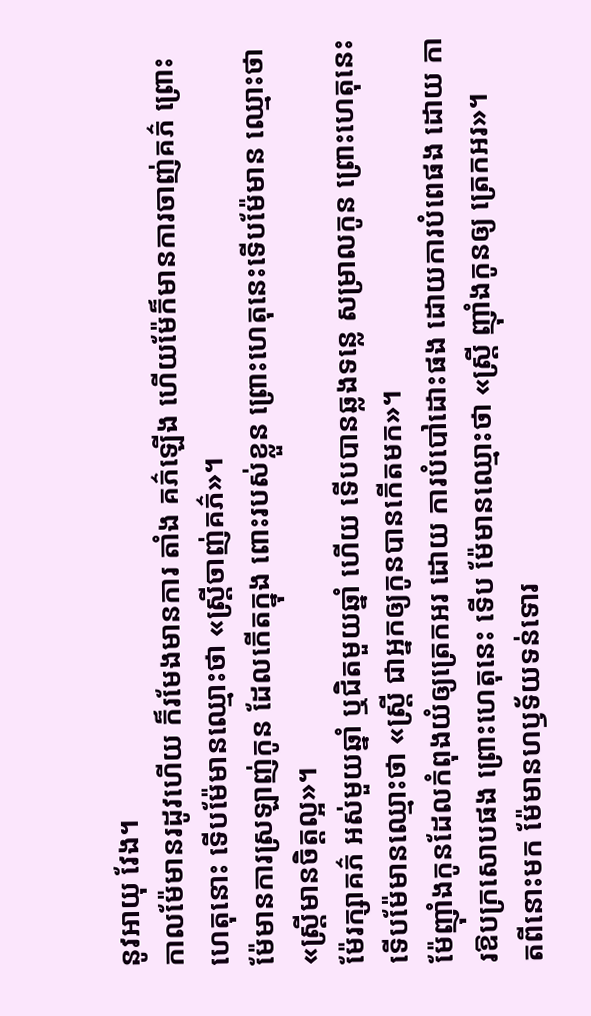នូវអាយុ វែង។
កាលម៉ែមានរដូវហើយ ក៏រមែងមានការ តាំង គភ៌ឡើង ហើយម៉ែក៏មានការចាញ់គភ៌ ព្រោះហេតុនោះ ទើបម៉ែមានឈ្មោះថា «ស្ត្រីចាញ់គភ៌»។
ម៉ែមានការស្រឡាញ់កូន ដែលកើតក្នុង ពោះរបស់ខ្លួន ព្រោះហេតុនេះទើបម៉ែមាន ឈ្មោះថា «ស្ត្រីមានចិត្តល្អ»។
ម៉ែរក្សាគភ៌ អស់មួយឆ្នាំ ឬជិតមួយឆ្នាំ ហើយ ទើបបានឆ្លងទន្លេ សម្រាលកូន ព្រោះហេតុនេះ ទើបម៉ែមានឈ្មោះថា «ស្ត្រី ជាអ្នកឲ្យកូនបានកើតមក»។
ម៉ែញ៉ាំងកូនដែលកំពុងយំឲ្យត្រេកអរ ដោយ ការបំបៅដោះផង ដោយការបំពេផង ដោយ ការឱបក្រសោបផង ព្រោះហេតុនេះ ទើប ម៉ែមានឈ្មោះថា «ស្ត្រី ញ៉ាំងកូនឲ្យ ត្រេកអរ»។
តពីនោះមក ម៉ែមានហឫទ័យទន់ទោរ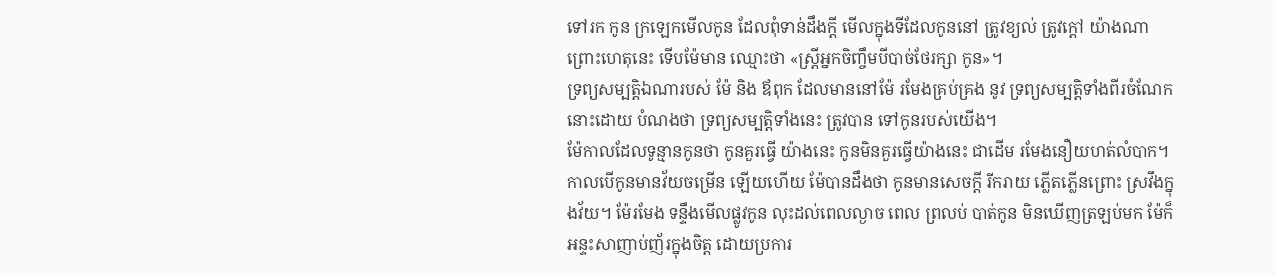ទៅរក កូន ក្រឡេកមើលកូន ដែលពុំទាន់ដឹងក្តី មើលក្នុងទីដែលកូននៅ ត្រូវខ្យល់ ត្រូវក្តៅ យ៉ាងណា ព្រោះហេតុនេះ ទើបម៉ែមាន ឈ្មោះថា «ស្ត្រីអ្នកចិញ្ចឹមបីបាច់ថែរក្សា កូន»។
ទ្រព្យសម្បត្តិឯណារបស់ ម៉ែ និង ឪពុក ដែលមាននៅម៉ែ រមែងគ្រប់គ្រង នូវ ទ្រព្យសម្បត្តិទាំងពីរចំណែក នោះដោយ បំណងថា ទ្រព្យសម្បត្តិទាំងនេះ ត្រូវបាន ទៅកូនរបស់យើង។
ម៉ែកាលដែលទូន្មានកូនថា កូនគួរធ្វើ យ៉ាងនេះ កូនមិនគួរធ្វើយ៉ាងនេះ ជាដើម រមែងនឿយហត់លំបាក។
កាលបើកូនមានវ័យចម្រើន ឡើយហើយ ម៉ែបានដឹងថា កូនមានសេចក្តី រីករាយ ភ្លើតភ្លើនព្រោះ ស្រវឹងក្នុងវ័យ។ ម៉ែរមែង ទន្ទឹងមើលផ្លូវកូន លុះដល់ពេលល្ងាច ពេល ព្រលប់ បាត់កូន មិនឃើញត្រឡប់មក ម៉ែក៏ អន្ទះសាញាប់ញ័រក្នុងចិត្ត ដោយប្រការ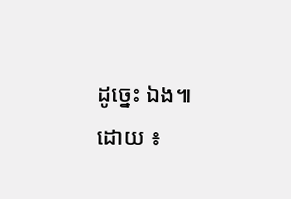ដូច្នេះ ឯង៕
ដោយ ៖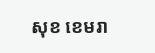សុខ ខេមរា